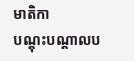មាតិកា
បណ្តុះបណ្តាលប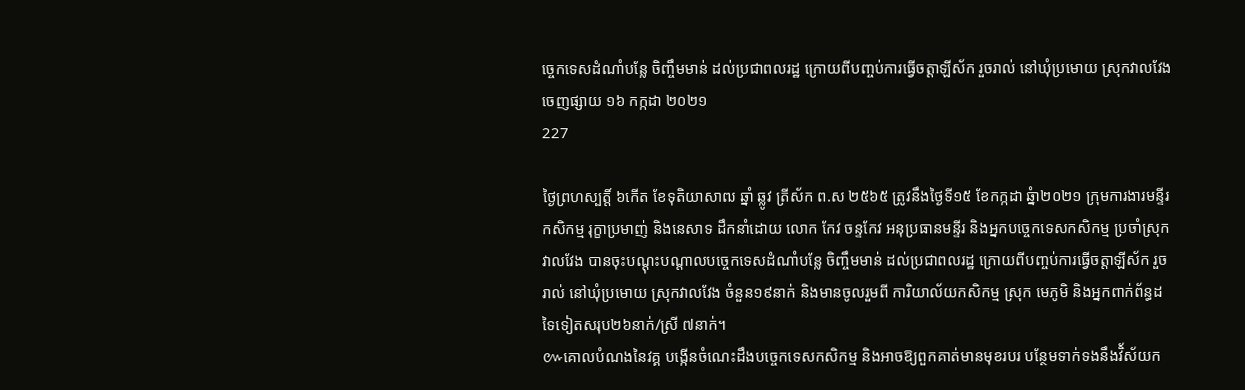ច្ចេកទេសដំណាំបន្លែ ចិញ្ចឹមមាន់ ដល់ប្រជាពលរដ្ឋ ក្រោយពីបញ្ចប់ការធ្វើចត្តាឡីស័ក រួចរាល់ នៅឃុំប្រមោយ ស្រុកវាលវែង
ចេញផ្សាយ ១៦ កក្កដា ២០២១
227

ថ្ងៃព្រហស្បត្តិ៍ ៦កើត ខែទុតិយាសាឍ ឆ្នាំ ឆ្លូវ ត្រីស័ក ព.ស ២៥៦៥ ត្រូវនឹងថ្ងៃទី១៥ ខែកក្កដា ឆ្នំា២០២១ ក្រុមការងារមន្ទីរ
កសិកម្ម រុក្ខាប្រមាញ់ និងនេសាទ ដឹកនាំដោយ លោក កែវ ចន្ទកែវ អនុប្រធានមន្ទីរ និងអ្នកបច្ចេកទេសកសិកម្ម ប្រចាំស្រុកវាលវែង បានចុះបណ្តុះបណ្តាលបច្ចេកទេសដំណាំបន្លែ ចិញ្ចឹមមាន់ ដល់ប្រជាពលរដ្ឋ ក្រោយពីបញ្ចប់ការធ្វើចត្តាឡីស័ក រួចរាល់ នៅឃុំប្រមោយ ស្រុកវាលវែង ចំនួន១៩នាក់ និងមានចូលរួមពី ការិយាល័យកសិកម្ម ស្រុក មេភូមិ និងអ្នកពាក់ព័ន្ធដទៃទៀតសរុប២៦នាក់/ស្រី ៧នាក់។
៚គោលបំណងនៃវគ្គ បង្កើនចំណេះដឹងបច្ចេកទេសកសិកម្ម និងអាចឱ្យពួកគាត់មានមុខរបរ បន្ថែមទាក់ទងនឹងវិ័ស័យក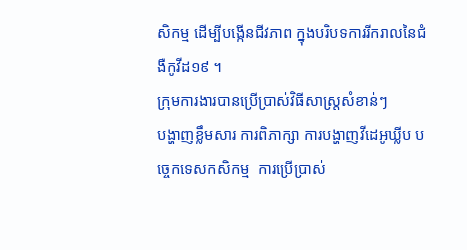សិកម្ម ដើម្បីបង្កើនជីវភាព ក្នុងបរិបទការរីករាលនៃជំងឺកូវីដ១៩ ។
ក្រុមការងារបានប្រើប្រាស់វិធីសាស្រ្តសំខាន់ៗ
បង្ហាញខ្លឹមសារ ការពិភាក្សា ការបង្ហាញវីដេអូឃ្លីប បច្ចេកទេសកសិកម្ម  ការប្រើប្រាស់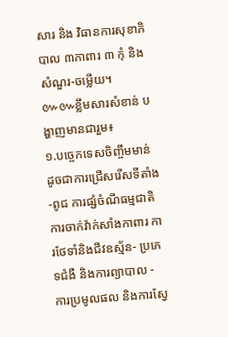សារ និង វិធានការសុខាភិបាល ៣កាពារ ៣ កុំ និង សំណួរ-ចម្លើយ។
៚៚ខ្លឹមសារសំខាន់ បង្ហាញមានជារួម៖
១.បច្ចេកទេសចិញ្ចឹមមាន់ ដូចជាការជ្រើសរើសទីតាំង-ពូជ ការផ្សំចំណីធម្មជាតិ ការចាក់វ៉ាក់សាំងកាពារ ការថែទាំនិងជីវឧស្ម័ន- ប្រភេទជំងឺ និងការព្យាបាល - ការប្រមូលផល និងការស្វែ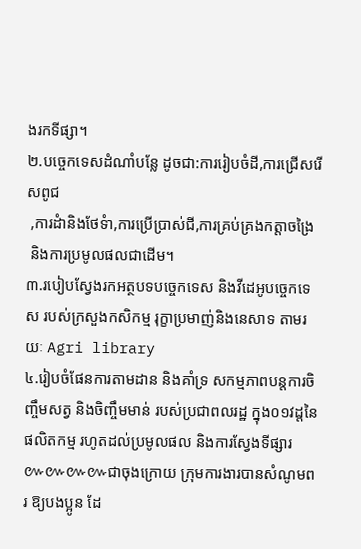ងរកទីផ្សា។
២.បច្ចេកទេសដំណាំបន្លែ ដូចជា:ការរៀបចំដី,ការជ្រើសរើសពូជ
 ,ការដំានិងថែទំា,ការប្រើប្រាស់ជី,ការគ្រប់គ្រងកត្តាចង្រៃ
 និងការប្រមូលផលជាដើម។
៣.របៀបស្វែងរកអត្ថបទបច្ចេកទេស និងវីដេអូបច្ចេកទេស របស់ក្រសួងកសិកម្ម រុក្ខាប្រមាញ់និងនេសាទ តាមរយៈ Agri library
៤.រៀបចំផែនការតាមដាន និងគាំទ្រ សកម្មភាពបន្តការចិញ្ចឹមសត្វ និងចិញ្ចឹមមាន់ របស់ប្រជាពលរដ្ឋ ក្នុង០១វដ្តនៃផលិតកម្ម រហូតដល់ប្រមូលផល និងការស្វែងទីផ្សារ
៚៚៚៚ជាចុងក្រោយ ក្រុមការងារបានសំណូមពរ ឱ្យបងប្អូន ដែ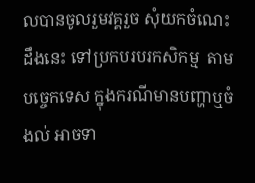លបានចូលរួមវគ្គរួច សុំយកចំណេះដឹងនេះ ទៅប្រកបរបរកសិកម្ម  តាមបច្ចេកទេស ក្នុងករណីមានបញ្ហាឬចំងល់ អាចទា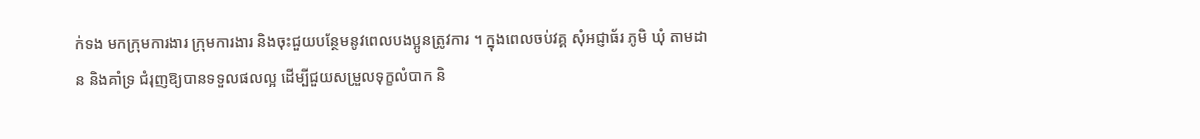ក់ទង មកក្រុមការងារ ក្រុមការងារ និងចុះជួយបន្ថែមនូវពេលបងប្អូនត្រូវការ ។ ក្នុងពេលចប់វគ្គ សុំអជ្ញាធ័រ ភូមិ ឃុំ តាមដាន និងគាំទ្រ ជំរុញឱ្យបានទទួលផលល្អ ដើម្បីជួយសម្រួលទុក្ខលំបាក និ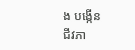ង បង្កើន
ជីវភា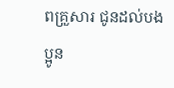ពគ្រួសារ ជូនដល់បងប្អូន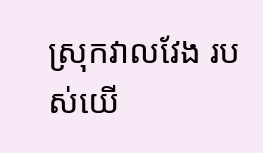ស្រុកវាលវែង របស់យើ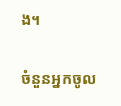ង។

ចំនួនអ្នកចូល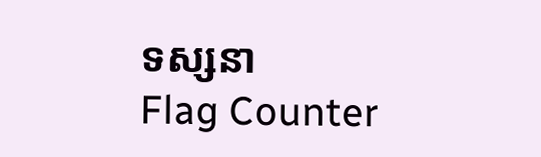ទស្សនា
Flag Counter